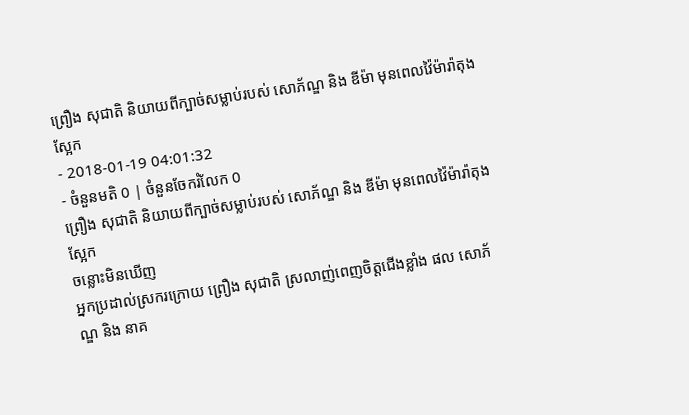ព្រឿង សុជាតិ និយាយពីក្បាច់សម្លាប់របស់ សោភ័ណ្ឌ និង ឌីម៉ា មុនពេលវ៉ៃម៉ារ៉ាតុងស្អែក
- 2018-01-19 04:01:32
- ចំនួនមតិ 0 | ចំនួនចែករំលែក 0
ព្រឿង សុជាតិ និយាយពីក្បាច់សម្លាប់របស់ សោភ័ណ្ឌ និង ឌីម៉ា មុនពេលវ៉ៃម៉ារ៉ាតុងស្អែក
ចន្លោះមិនឃើញ
អ្នកប្រដាល់ស្រករក្រោយ ព្រឿង សុជាតិ ស្រលាញ់ពេញចិត្តជើងខ្លាំង ផល សោភ័ណ្ឌ និង នាគ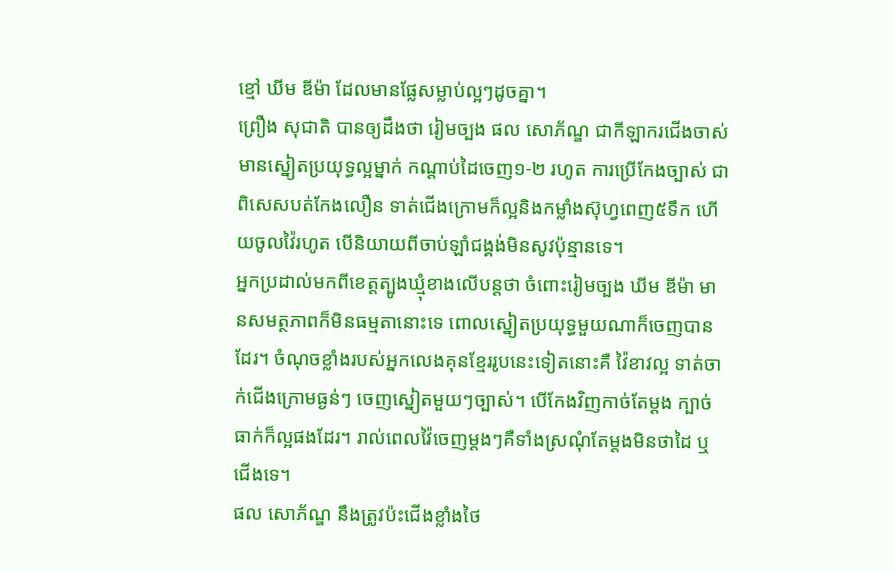ខ្មៅ ឃីម ឌីម៉ា ដែលមានផ្លែសម្លាប់ល្អៗដូចគ្នា។
ព្រឿង សុជាតិ បានឲ្យដឹងថា រៀមច្បង ផល សោភ័ណ្ឌ ជាកីឡាករជើងចាស់មានស្នៀតប្រយុទ្ធល្អម្នាក់ កណ្ដាប់ដៃចេញ១-២ រហូត ការប្រើកែងច្បាស់ ជាពិសេសបត់កែងលឿន ទាត់ជើងក្រោមក៏ល្អនិងកម្លាំងស៊ុហ្វពេញ៥ទឹក ហើយចូលវ៉ៃរហូត បើនិយាយពីចាប់ឡាំជង្គង់មិនសូវប៉ុន្មានទេ។
អ្នកប្រដាល់មកពីខេត្តត្បូងឃ្មុំខាងលើបន្តថា ចំពោះរៀមច្បង ឃីម ឌីម៉ា មានសមត្ថភាពក៏មិនធម្មតានោះទេ ពោលស្នៀតប្រយុទ្ធមួយណាក៏ចេញបានដែរ។ ចំណុចខ្លាំងរបស់អ្នកលេងគុនខ្មែររូបនេះទៀតនោះគឺ វ៉ៃខាវល្អ ទាត់ចាក់ជើងក្រោមធ្ងន់ៗ ចេញស្នៀតមួយៗច្បាស់។ បើកែងវិញកាច់តែម្ដង ក្បាច់ធាក់ក៏ល្អផងដែរ។ រាល់ពេលវ៉ៃចេញម្ដងៗគឺទាំងស្រណុំតែម្ដងមិនថាដៃ ឬជើងទេ។
ផល សោភ័ណ្ឌ នឹងត្រូវប៉ះជើងខ្លាំងថៃ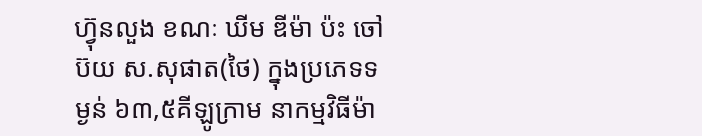ហ្វ៊ុនលួង ខណៈ ឃីម ឌីម៉ា ប៉ះ ចៅប៊យ ស.សុផាត(ថៃ) ក្នុងប្រភេទទម្ងន់ ៦៣,៥គីឡូក្រាម នាកម្មវិធីម៉ា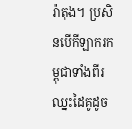រ៉ាតុង។ ប្រសិនបើកីឡាករកម្ពុជាទាំងពីរឈ្នះដៃគូដូច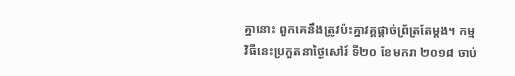គ្នានោះ ពួកគេនឹងត្រូវប៉ះគ្នាវគ្គផ្ដាច់ព្រ័ត្រតែម្ដង។ កម្មវិធីនេះប្រកួតនាថ្ងៃសៅរ៍ ទី២០ ខែមករា ២០១៨ ចាប់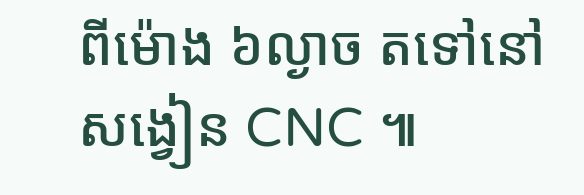ពីម៉ោង ៦ល្ងាច តទៅនៅសង្វៀន CNC ៕